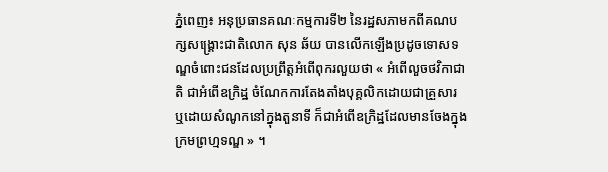ភ្នំពេញ៖ អនុប្រធានគណៈកម្មការទី២ នៃរដ្ឋសភាមកពីគណបក្សសង្គ្រោះជាតិលោក សុន ឆ័យ បានលើកឡើងប្រដូចទោសទណ្ឌចំពោះជនដែលប្រព្រឹត្តអំពើពុករលួយថា « អំពើលួចថវិកាជាតិ ជាអំពើឧក្រិដ្ឋ ចំណែកការតែងតាំងបុគ្គលិកដោយជាគ្រួសារ ឬដោយសំណូកនៅក្នុងតួនាទី ក៏ជាអំពើឧក្រិដ្ឋដែលមានចែងក្នុងក្រមព្រហ្មទណ្ឌ » ។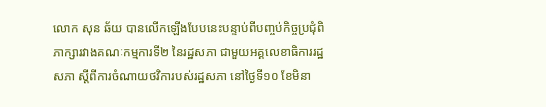លោក សុន ឆ័យ បានលើកឡើងបែបនេះបន្ទាប់ពីបញ្ចប់កិច្ចប្រជុំពិភាក្សារវាងគណៈកម្មការទី២ នៃរដ្ឋសភា ជាមួយអគ្គលេខាធិការរដ្ឋសភា ស្តីពីការចំណាយថវិការបស់រដ្ឋសភា នៅថ្ងៃទី១០ ខែមិនា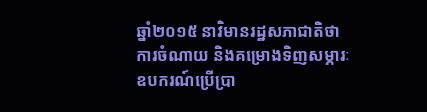ឆ្នាំ២០១៥ នាវិមានរដ្ឋសភាជាតិថា ការចំណាយ និងគម្រោងទិញសម្ភារៈឧបករណ៍ប្រើប្រា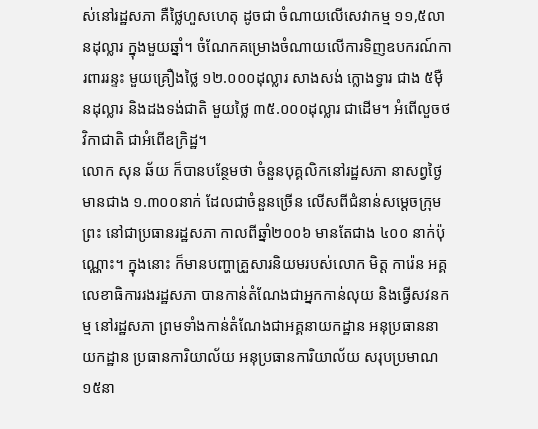ស់នៅរដ្ឋសភា គឺថ្លៃហួសហេតុ ដូចជា ចំណាយលើសេវាកម្ម ១១,៥លានដុល្លារ ក្នុងមួយឆ្នាំ។ ចំណែកគម្រោងចំណាយលើការទិញឧបករណ៍ការពាររន្ទះ មួយគ្រឿងថ្លៃ ១២.០០០ដុល្លារ សាងសង់ ក្លោងទ្វារ ជាង ៥ម៉ឺនដុល្លារ និងដងទង់ជាតិ មួយថ្លៃ ៣៥.០០០ដុល្លារ ជាដើម។ អំពើលួចថវិកាជាតិ ជាអំពើឧក្រិដ្ឋ។
លោក សុន ឆ័យ ក៏បានបន្ថែមថា ចំនួនបុគ្គលិកនៅរដ្ឋសភា នាសព្វថ្ងៃ មានជាង ១.៣០០នាក់ ដែលជាចំនួនច្រើន លើសពីជំនាន់សម្តេចក្រុមព្រះ នៅជាប្រធានរដ្ឋសភា កាលពីឆ្នាំ២០០៦ មានតែជាង ៤០០ នាក់ប៉ុណ្ណោះ។ ក្នុងនោះ ក៏មានបញ្ហាគ្រួសារនិយមរបស់លោក មិត្ត ការ៉េន អគ្គលេខាធិការរងរដ្ឋសភា បានកាន់តំណែងជាអ្នកកាន់លុយ និងធ្វើសវនកម្ម នៅរដ្ឋសភា ព្រមទាំងកាន់តំណែងជាអគ្គនាយកដ្ឋាន អនុប្រធាននាយកដ្ឋាន ប្រធានការិយាល័យ អនុប្រធានការិយាល័យ សរុបប្រមាណ ១៥នា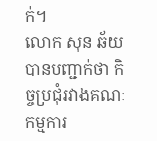ក់។
លោក សុន ឆ័យ បានបញ្ជាក់ថា កិច្ចប្រជុំរវាងគណៈកម្មការ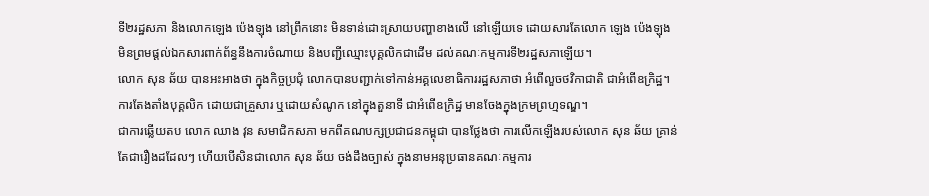ទី២រដ្ឋសភា និងលោកឡេង ប៉េងឡុង នៅព្រឹកនោះ មិនទាន់ដោះស្រាយបញ្ហាខាងលើ នៅឡើយទេ ដោយសារតែលោក ឡេង ប៉េងឡុង មិនព្រមផ្តល់ឯកសារពាក់ព័ន្ធនឹងការចំណាយ និងបញ្ជីឈ្មោះបុគ្គលិកជាដើម ដល់គណៈកម្មការទី២រដ្ឋសភាឡើយ។
លោក សុន ឆ័យ បានអះអាងថា ក្នុងកិច្ចប្រជុំ លោកបានបញ្ជាក់ទៅកាន់អគ្គលេខាធិការរដ្ឋសភាថា អំពើលួចថវិកាជាតិ ជាអំពើឧក្រិដ្ឋ។ ការតែងតាំងបុគ្គលិក ដោយជាគ្រួសារ ឬដោយសំណូក នៅក្នុងតួនាទី ជាអំពើឧក្រិដ្ឋ មានចែងក្នុងក្រមព្រហ្មទណ្ឌ។
ជាការឆ្លើយតប លោក ឈាង វុន សមាជិកសភា មកពីគណបក្សប្រជាជនកម្ពុជា បានថ្លែងថា ការលើកឡើងរបស់លោក សុន ឆ័យ គ្រាន់តែជារឿងដដែលៗ ហើយបើសិនជាលោក សុន ឆ័យ ចង់ដឹងច្បាស់ ក្នុងនាមអនុប្រធានគណៈកម្មការ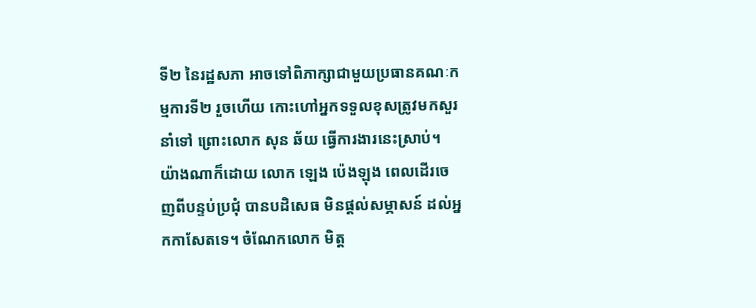ទី២ នៃរដ្ឋសភា អាចទៅពិភាក្សាជាមួយប្រធានគណៈកម្មការទី២ រួចហើយ កោះហៅអ្នកទទួលខុសត្រូវមកសួរនាំទៅ ព្រោះលោក សុន ឆ័យ ធ្វើការងារនេះស្រាប់។
យ៉ាងណាក៏ដោយ លោក ឡេង ប៉េងឡុង ពេលដើរចេញពីបន្ទប់ប្រជុំ បានបដិសេធ មិនផ្តល់សម្ភាសន៍ ដល់អ្នកកាសែតទេ។ ចំណែកលោក មិត្ត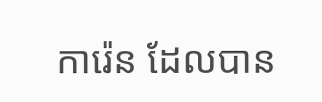ការ៉េន ដែលបាន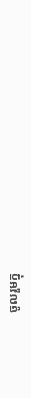ចូលរួមក្នុ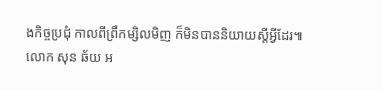ងកិច្ចប្រជុំ កាលពីព្រឹកម្សិលមិញ ក៏មិនបាននិយាយស្តីអ្វីដែរ៕
លោក សុន ឆ័យ អ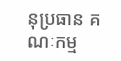នុប្រធាន គណៈកម្ម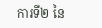ការទី២ នៃ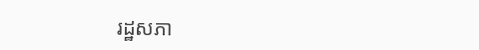រដ្ឋសភា